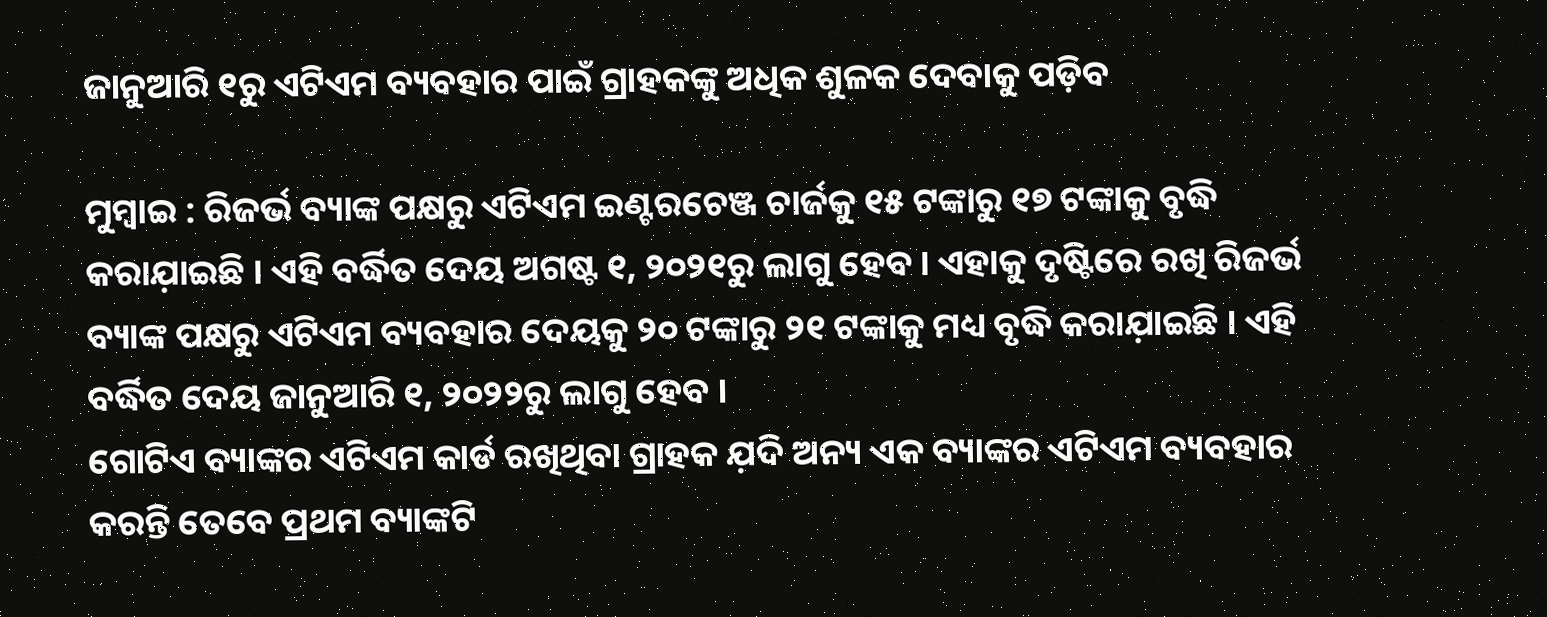ଜାନୁଆରି ୧ରୁ ଏଟିଏମ ବ୍ୟବହାର ପାଇଁ ଗ୍ରାହକଙ୍କୁ ଅଧିକ ଶୁଳକ ଦେବାକୁ ପଡ଼ିବ

ମୁମ୍ବାଇ : ରିଜର୍ଭ ବ୍ୟାଙ୍କ ପକ୍ଷରୁ ଏଟିଏମ ଇଣ୍ଟରଚେଞ୍ଜ ଚାର୍ଜକୁ ୧୫ ଟଙ୍କାରୁ ୧୭ ଟଙ୍କାକୁ ବୃଦ୍ଧି କରାଯ଼ାଇଛି । ଏହି ବର୍ଦ୍ଧିତ ଦେୟ ଅଗଷ୍ଟ ୧, ୨୦୨୧ରୁ ଲାଗୁ ହେବ । ଏହାକୁ ଦୃଷ୍ଟିରେ ରଖି ରିଜର୍ଭ ବ୍ୟାଙ୍କ ପକ୍ଷରୁ ଏଟିଏମ ବ୍ୟବହାର ଦେୟକୁ ୨୦ ଟଙ୍କାରୁ ୨୧ ଟଙ୍କାକୁ ମଧ୍ୟ ବୃଦ୍ଧି କରାଯ଼ାଇଛି । ଏହି ବର୍ଦ୍ଧିତ ଦେୟ ଜାନୁଆରି ୧, ୨୦୨୨ରୁ ଲାଗୁ ହେବ ।
ଗୋଟିଏ ବ୍ୟାଙ୍କର ଏଟିଏମ କାର୍ଡ ରଖିଥିବା ଗ୍ରାହକ ଯ଼ଦି ଅନ୍ୟ ଏକ ବ୍ୟାଙ୍କର ଏଟିଏମ ବ୍ୟବହାର କରନ୍ତି ତେବେ ପ୍ରଥମ ବ୍ୟାଙ୍କଟି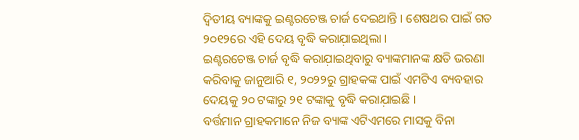ଦ୍ବିତୀୟ ବ୍ୟାଙ୍କକୁ ଇଣ୍ଟରଚେଞ୍ଜ ଚାର୍ଜ ଦେଇଥାନ୍ତି । ଶେଷଥର ପାଇଁ ଗତ ୨୦୧୨ରେ ଏହି ଦେୟ ବୃଦ୍ଧି କରାଯ଼ାଇଥିଲା ।
ଇଣ୍ଟରଚେଞ୍ଜ ଚାର୍ଜ ବୃଦ୍ଧି କରାଯ଼ାଇଥିବାରୁ ବ୍ୟାଙ୍କମାନଙ୍କ କ୍ଷତି ଭରଣା କରିବାକୁ ଜାନୁଆରି ୧, ୨୦୨୨ରୁ ଗ୍ରାହକଙ୍କ ପାଇଁ ଏମଟିଏ ବ୍ୟବହାର ଦେୟକୁ ୨୦ ଟଙ୍କାରୁ ୨୧ ଟଙ୍କାକୁ ବୃଦ୍ଧି କରାଯ଼ାଇଛି ।
ବର୍ତ୍ତମାନ ଗ୍ରାହକମାନେ ନିଜ ବ୍ୟାଙ୍କ ଏଟିଏମରେ ମାସକୁ ବିନା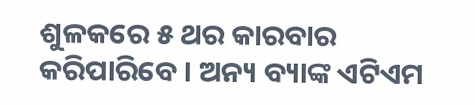ଶୁଳକରେ ୫ ଥର କାରବାର କରିପାରିବେ । ଅନ୍ୟ ବ୍ୟାଙ୍କ ଏଟିଏମ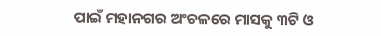ପାଇଁ ମହାନଗର ଅଂଚଳରେ ମାସକୁ ୩ଟି ଓ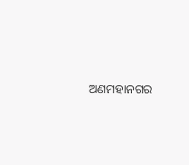ଅଣମହାନଗର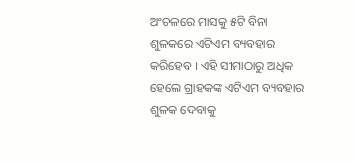ଅଂଚଳରେ ମାସକୁ ୫ଟି ବିନା ଶୁଳକରେ ଏଟିଏମ ବ୍ୟବହାର କରିହେବ । ଏହି ସୀମାଠାରୁ ଅଧିକ ହେଲେ ଗ୍ରାହକଙ୍କ ଏଟିଏମ ବ୍ୟବହାର ଶୁଳକ ଦେବାକୁ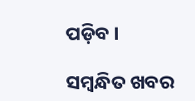ପଡ଼ିବ ।

ସମ୍ବନ୍ଧିତ ଖବର